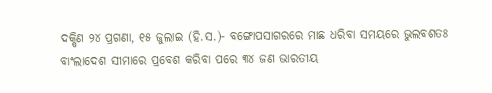ଦକ୍ଷିଣ ୨୪ ପ୍ରଗଣା, ୧୫ ଜୁଲାଇ (ହି.ସ.)- ବଙ୍ଗୋପସାଗରରେ ମାଛ ଧରିବା ସମୟରେ ଭୁଲବଶତଃ ବାଂଲାଦେଶ ସୀମାରେ ପ୍ରବେଶ କରିବା ପରେ ୩୪ ଜଣ ଭାରତୀୟ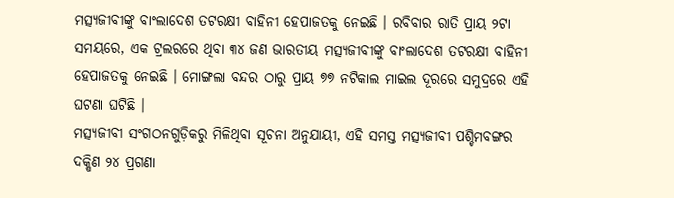ମତ୍ସ୍ୟଜୀବୀଙ୍କୁ ବାଂଲାଦେଶ ତଟରକ୍ଷୀ ବାହିନୀ ହେପାଜତକୁ ନେଇଛି । ରବିବାର ରାତି ପ୍ରାୟ ୨ଟା ସମୟରେ, ଏକ ଟ୍ରଲରରେ ଥିବା ୩୪ ଜଣ ଭାରତୀୟ ମତ୍ସ୍ୟଜୀବୀଙ୍କୁ ବାଂଲାଦେଶ ତଟରକ୍ଷୀ ବାହିନୀ ହେପାଜତକୁ ନେଇଛି । ମୋଙ୍ଗଲା ବନ୍ଦର ଠାରୁ ପ୍ରାୟ ୭୭ ନଟିକାଲ ମାଇଲ ଦୂରରେ ସମୁଦ୍ରରେ ଏହି ଘଟଣା ଘଟିଛି ।
ମତ୍ସ୍ୟଜୀବୀ ସଂଗଠନଗୁଡ଼ିକରୁ ମିଳିଥିବା ସୂଚନା ଅନୁଯାୟୀ, ଏହି ସମସ୍ତ ମତ୍ସ୍ୟଜୀବୀ ପଶ୍ଚିମବଙ୍ଗର ଦକ୍ଷିଣ ୨୪ ପ୍ରଗଣା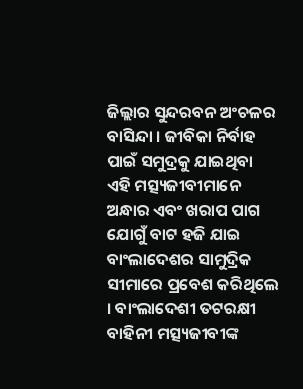ଜିଲ୍ଲାର ସୁନ୍ଦରବନ ଅଂଚଳର ବାସିନ୍ଦା । ଜୀବିକା ନିର୍ବାହ ପାଇଁ ସମୁଦ୍ରକୁ ଯାଇଥିବା ଏହି ମତ୍ସ୍ୟଜୀବୀମାନେ ଅନ୍ଧାର ଏବଂ ଖରାପ ପାଗ ଯୋଗୁଁ ବାଟ ହଜି ଯାଇ ବାଂଲାଦେଶର ସାମୁଦ୍ରିକ ସୀମାରେ ପ୍ରବେଶ କରିଥିଲେ । ବାଂଲାଦେଶୀ ତଟରକ୍ଷୀ ବାହିନୀ ମତ୍ସ୍ୟଜୀବୀଙ୍କ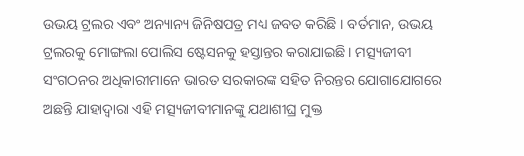ଉଭୟ ଟ୍ରଲର ଏବଂ ଅନ୍ୟାନ୍ୟ ଜିନିଷପତ୍ର ମଧ୍ୟ ଜବତ କରିଛି । ବର୍ତମାନ, ଉଭୟ ଟ୍ରଲରକୁ ମୋଙ୍ଗଲା ପୋଲିସ ଷ୍ଟେସନକୁ ହସ୍ତାନ୍ତର କରାଯାଇଛି । ମତ୍ସ୍ୟଜୀବୀ ସଂଗଠନର ଅଧିକାରୀମାନେ ଭାରତ ସରକାରଙ୍କ ସହିତ ନିରନ୍ତର ଯୋଗାଯୋଗରେ ଅଛନ୍ତି ଯାହାଦ୍ୱାରା ଏହି ମତ୍ସ୍ୟଜୀବୀମାନଙ୍କୁ ଯଥାଶୀଘ୍ର ମୁକ୍ତ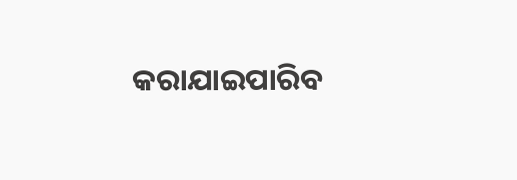କରାଯାଇପାରିବ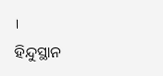।
ହିନ୍ଦୁସ୍ଥାନ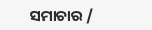ସମାଚାର /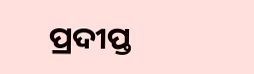ପ୍ରଦୀପ୍ତ